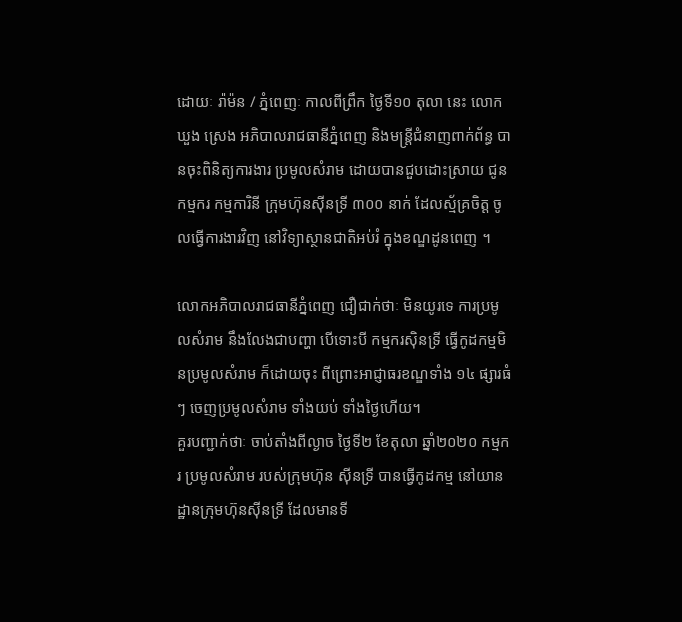ដោយៈ រ៉ាម៉ន / ភ្នំពេញៈ កាលពីព្រឹក ថ្ងៃទី១០ តុលា នេះ លោក ឃួង ស្រេង អភិបាលរាជធានីភ្នំពេញ និងមន្ត្រីជំនាញពាក់ព័ន្ធ បានចុះពិនិត្យការងារ ប្រមូលសំរាម ដោយបានជួបដោះស្រាយ ជូនកម្មករ កម្មការិនី ក្រុមហ៊ុនស៊ីនទ្រី ៣០០ នាក់ ដែលស្ម័គ្រចិត្ត ចូលធ្វើការងារវិញ នៅវិទ្យាស្ថានជាតិអប់រំ ក្នុងខណ្ឌដូនពេញ ។

លោកអភិបាលរាជធានីភ្នំពេញ ជឿជាក់ថាៈ មិនយូរទេ ការប្រមូលសំរាម នឹងលែងជាបញ្ហា បើទោះបី កម្មករស៊ិនទ្រី ធ្វើកូដកម្មមិនប្រមូលសំរាម ក៏ដោយចុះ ពីព្រោះអាជ្ញាធរខណ្ឌទាំង ១៤ ផ្សារធំៗ ចេញប្រមូលសំរាម ទាំងយប់ ទាំងថ្ងៃហើយ។
គួរបញ្ជាក់ថាៈ ចាប់តាំងពីល្ងាច ថ្ងៃទី២ ខែតុលា ឆ្នាំ២០២០ កម្មករ ប្រមូលសំរាម របស់ក្រុមហ៊ុន ស៊ីនទ្រី បានធ្វើកូដកម្ម នៅយានដ្ឋានក្រុមហ៊ុនស៊ីនទ្រី ដែលមានទី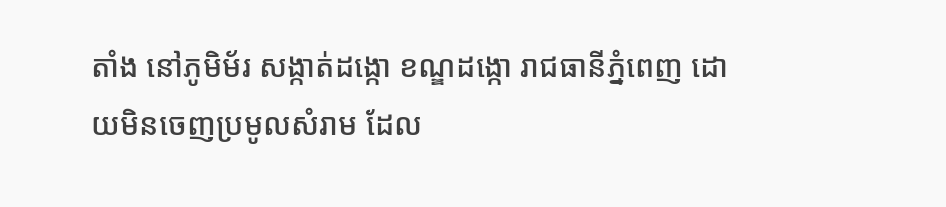តាំង នៅភូមិម័រ សង្កាត់ដង្កោ ខណ្ឌដង្កោ រាជធានីភ្នំពេញ ដោយមិនចេញប្រមូលសំរាម ដែល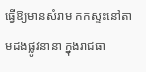ធ្វើឱ្យមានសំរាម កកស្ទះនៅតាមដងផ្លូវនានា ក្នុងរាជធា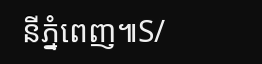នីភ្នំពេញ៕S/